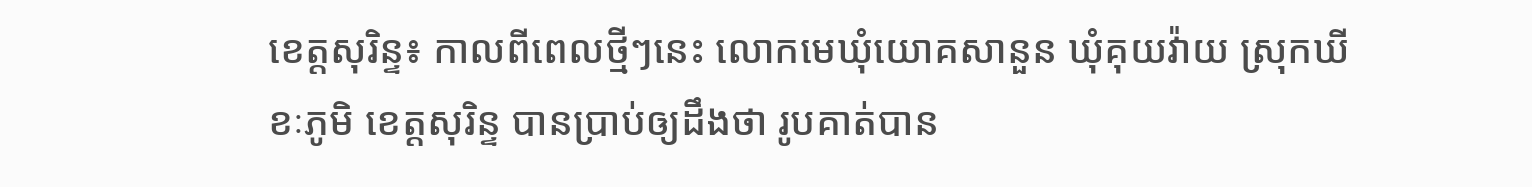ខេត្តសុរិន្ទ៖ កាលពីពេលថ្មីៗនេះ លោកមេឃុំយោគសានួន ឃុំគុយវ៉ាយ ស្រុកឃីខៈភូមិ ខេត្តសុរិន្ទ បានប្រាប់ឲ្យដឹងថា រូបគាត់បាន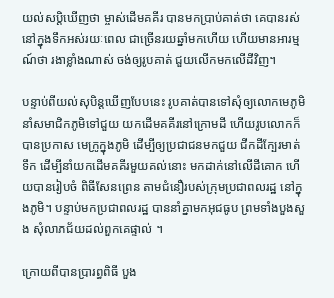យល់សប្តិឃើញថា ម្ចាស់ដើមគគីរ បានមកប្រាប់គាត់ថា គេបានរស់នៅក្នុងទឹកអស់រយៈពេល ជាច្រើនរយឆ្នាំមកហើយ ហើយមានអារម្មណ៍ថា រងាខ្លាំងណាស់ ចង់ឲ្យរូបគាត់ ជួយលើកមកលើដីវិញ។

បន្ទាប់ពីយល់សុបិន្តឃើញបែបនេះ រូបគាត់បានទៅសុំឲ្យលោកមេភូមិ នាំសមាជិកភូមិទៅជួយ យកដើមគគីរនៅក្រោមដី ហើយរូបលោកក៏បានប្រកាស មេក្រូក្នុងភូមិ ដើម្បីឲ្យប្រជាជនមកជួយ ជីកដីក្បែរមាត់ទឹក ដើម្បីនាំយកដើមគគីរមួយគល់នោះ មកដាក់នៅលើដីគោក ហើយបានរៀបចំ ពិធីសែនព្រេន តាមជំនឿរបស់ក្រុមប្រជាពលរដ្ឋ នៅក្នុងភូមិ។ បន្ទាប់មកប្រជាពលរដ្ឋ បាននាំគ្នាមកអុជធូប ព្រមទាំងបួងសួង សុំលាភជ័យដល់ពួកគេផ្ទាល់ ។

ក្រោយពីបានប្រារព្ធពិធី បួង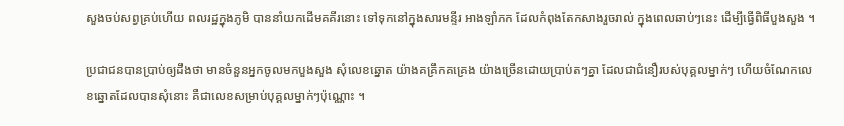សួងចប់សព្វគ្រប់ហើយ ពលរដ្ឋក្នុងភូមិ បាននាំយកដើមគគីរនោះ ទៅទុកនៅក្នុងសារមន្ទីរ អាងឡាំភក ដែលកំពុងតែកសាងរួចរាល់ ក្នុងពេលឆាប់ៗនេះ ដើម្បីធ្វើពិធីបួងសួង ។

ប្រជាជនបានប្រាប់ឲ្យដឹងថា មានចំនួនអ្នកចូលមកបួងសួង សុំលេខឆ្នោត យ៉ាងគគ្រឹកគគ្រេង យ៉ាងច្រើនដោយប្រាប់តៗគ្នា ដែលជាជំនឿរបស់បុគ្គលម្នាក់ៗ ហើយចំណែកលេខឆ្នោតដែលបានសុំនោះ គឺជាលេខសម្រាប់បុគ្គលម្នាក់ៗប៉ុណ្ណោះ ។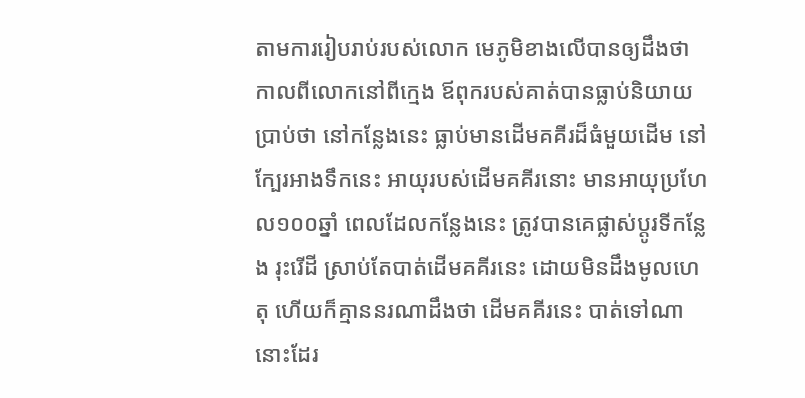តាមការរៀបរាប់របស់លោក មេភូមិខាងលើបានឲ្យដឹងថា កាលពីលោកនៅពីក្មេង ឪពុករបស់គាត់បានធ្លាប់និយាយប្រាប់ថា នៅកន្លែងនេះ ធ្លាប់មានដើមគគីរដ៏ធំមួយដើម នៅក្បែរអាងទឹកនេះ អាយុរបស់ដើមគគីរនោះ មានអាយុប្រហែល១០០ឆ្នាំ ពេលដែលកន្លែងនេះ ត្រូវបានគេផ្លាស់ប្តូរទីកន្លែង រុះរើដី ស្រាប់តែបាត់ដើមគគីរនេះ ដោយមិនដឹងមូលហេតុ ហើយក៏គ្មាននរណាដឹងថា ដើមគគីរនេះ បាត់ទៅណានោះដែរ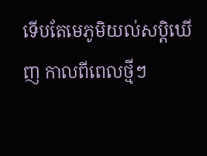ទើបតែមេភូមិយល់សប្តិឃើញ កាលពីពេលថ្មីៗ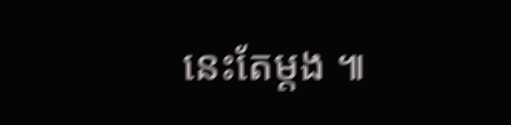នេះតែម្តង ៕